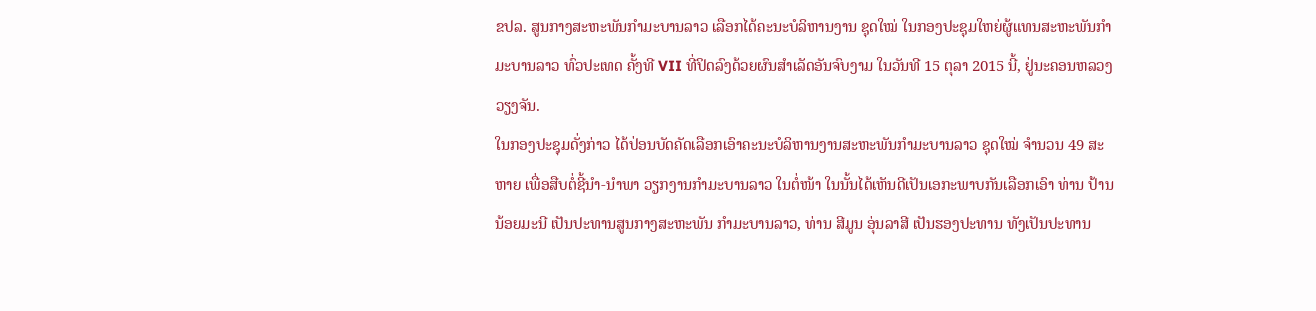ຂປລ. ສູນກາງສະຫະພັນກຳມະບານລາວ ເລືອກໄດ້ຄະນະບໍລິຫານງານ ຊຸດໃໝ່ ໃນກອງປະຊຸມໃຫຍ່ຜູ້ແທນສະຫະພັນກຳມະບານລາວ ທົ່ວປະເທດ ຄັ້ງທີ VII ທີ່ປິດລົງດ້ວຍຜົນສຳເລັດອັນຈົບງາມ ໃນວັນທີ 15 ຕຸລາ 2015 ນີ້, ຢູ່ນະຄອນຫລວງວຽງຈັນ.
ໃນກອງປະຊຸມດັ່ງກ່າວ ໄດ້ປ່ອນບັດຄັດເລືອກເອົາຄະນະບໍລິຫານງານສະຫະພັນກຳມະບານລາວ ຊຸດໃໝ່ ຈຳນວນ 49 ສະຫາຍ ເພື່ອສືບຕໍ່ຊີ້ນຳ-ນຳພາ ວຽກງານກຳມະບານລາວ ໃນຕໍ່ໜ້າ ໃນນັ້ນໄດ້ເຫັນດີເປັນເອກະພາບກັນເລືອກເອົາ ທ່ານ ປ້ານ ນ້ອຍມະນີ ເປັນປະທານສູນກາງສະຫະພັນ ກຳມະບານລາວ, ທ່ານ ສີມູນ ອຸ່ນລາສີ ເປັນຮອງປະທານ ທັງເປັນປະທານ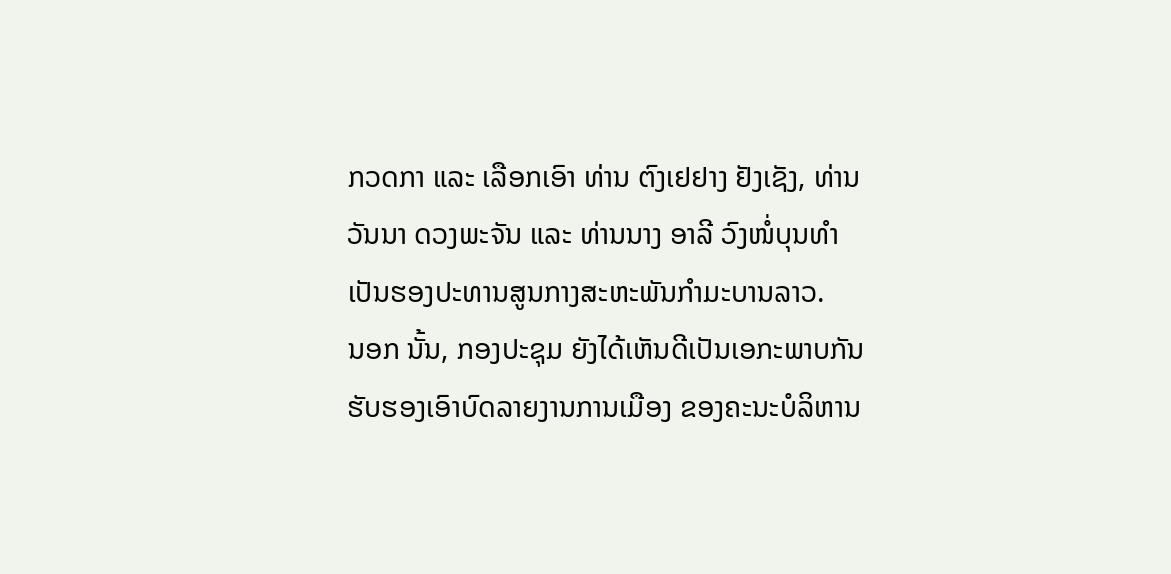ກວດກາ ແລະ ເລືອກເອົາ ທ່ານ ຕົງເຢຢາງ ຢັງເຊັງ, ທ່ານ ວັນນາ ດວງພະຈັນ ແລະ ທ່ານນາງ ອາລີ ວົງໜໍ່ບຸນທຳ ເປັນຮອງປະທານສູນກາງສະຫະພັນກຳມະບານລາວ.
ນອກ ນັ້ນ, ກອງປະຊຸມ ຍັງໄດ້ເຫັນດີເປັນເອກະພາບກັນຮັບຮອງເອົາບົດລາຍງານການເມືອງ ຂອງຄະນະບໍລິຫານ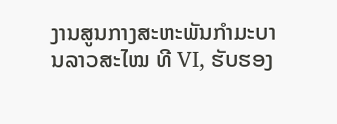ງານສູນກາງສະຫະພັນກຳມະບານລາວສະໄໝ ທີ VI, ຮັບຮອງ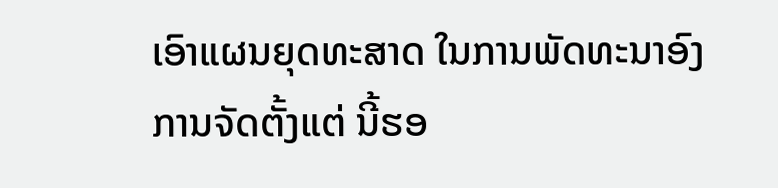ເອົາແຜນຍຸດທະສາດ ໃນການພັດທະນາອົງການຈັດຕັ້ງແຕ່ ນີ້ຮອ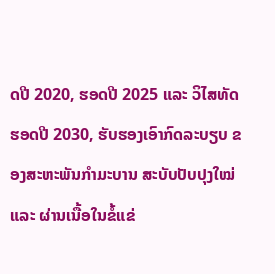ດປີ 2020, ຮອດປີ 2025 ແລະ ວິໄສທັດຮອດປີ 2030, ຮັບຮອງເອົາກົດລະບຽບ ຂອງສະຫະພັນກຳມະບານ ສະບັບປັບປຸງໃໝ່ ແລະ ຜ່ານເນື້ອໃນຂໍ້ແຂ່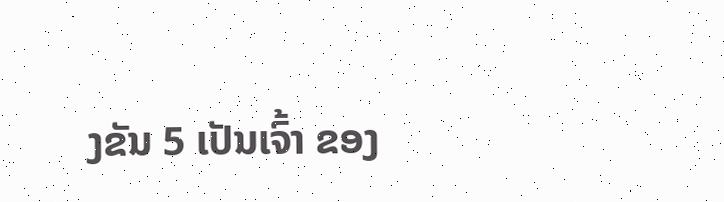ງຂັນ 5 ເປັນເຈົ້າ ຂອງ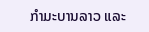ກຳມະບານລາວ ແລະ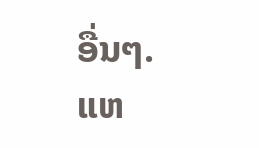ອື່ນໆ.
ແຫ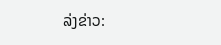ລ່ງຂ່າວ: